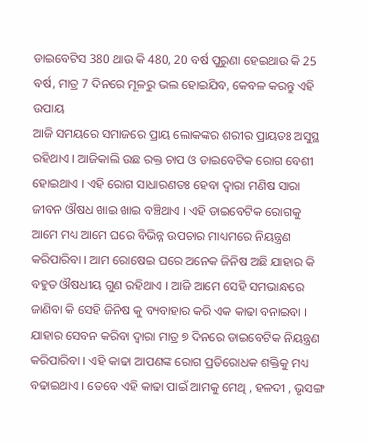ଡାଇବେଟିସ 380 ଥାଉ କି 480, 20 ବର୍ଷ ପୁରୁଣା ହେଇଥାଉ କି 25 ବର୍ଷ, ମାତ୍ର 7 ଦିନରେ ମୂଳରୁ ଭଲ ହୋଇଯିବ, କେବଳ କରନ୍ତୁ ଏହି ଉପାୟ
ଆଜି ସମୟରେ ସମାଜରେ ପ୍ରାୟ ଲୋକଙ୍କର ଶରୀର ପ୍ରାୟତଃ ଅସୁସ୍ଥ ରହିଥାଏ । ଆଜିକାଲି ଉଛ ରକ୍ତ ଚାପ ଓ ଡାଇବେଟିକ ରୋଗ ବେଶୀ ହୋଇଥାଏ । ଏହି ରୋଗ ସାଧାରଣତଃ ହେବା ଦ୍ଵାରା ମଣିଷ ସାରା ଜୀବନ ଔଷଧ ଖାଇ ଖାଇ ବଞ୍ଚିଥାଏ । ଏହି ଡାଇବେଟିକ ରୋଗକୁ ଆମେ ମଧ୍ୟ ଆମେ ଘରେ ବିଭିନ୍ନ ଉପଚାର ମାଧ୍ୟମରେ ନିୟନ୍ତ୍ରଣ କରିପାରିବା । ଆମ ରୋଷେଇ ଘରେ ଅନେକ ଜିନିଷ ଅଛି ଯାହାର କି ବହୁତ ଔଷଧୀୟ ଗୁଣ ରହିଥାଏ । ଆଜି ଆମେ ସେହି ସମଭାନ୍ଧରେ ଜାଣିବା କି ସେହି ଜିନିଷ କୁ ବ୍ୟବାହାର କରି ଏକ କାଢା ବନାଇବା ।
ଯାହାର ସେବନ କରିବା ଦ୍ଵାରା ମାତ୍ର ୭ ଦିନରେ ଡାଇବେଟିକ ନିୟନ୍ତ୍ରଣ କରିପାରିବା । ଏହି କାଢା ଆପଣଙ୍କ ରୋଗ ପ୍ରତିରୋଧକ ଶକ୍ତିକୁ ମଧ୍ୟ ବଢାଇଥାଏ । ତେବେ ଏହି କାଢା ପାଇଁ ଆମକୁ ମେଥି , ହଳଦୀ , ଭୃସଙ୍ଗ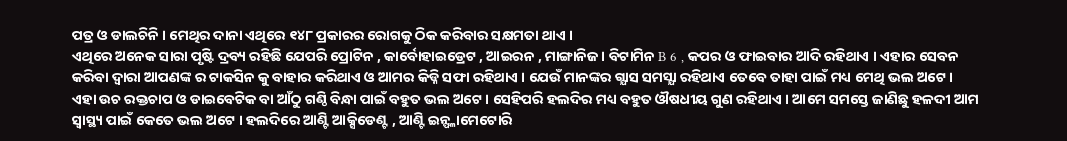ପତ୍ର ଓ ଡାଲଚିନି । ମେଥିର ଦାନା ଏଥିରେ ୧୪୮ ପ୍ରକାରର ରୋଗକୁ ଠିକ କରିବାର ସକ୍ଷମତା ଥାଏ ।
ଏଥିରେ ଅନେକ ସାରା ପୃଷ୍ଟି ଦ୍ରବ୍ୟ ରହିଛି ଯେପରି ପ୍ରୋଟିନ , କାର୍ବୋହାଇଡ୍ରେଟ , ଆଇରନ , ମାଙ୍ଗାନିଜ । ବିଟାମିନ B 6 , କପର ଓ ଫାଇବାର ଆଦି ରହିଥାଏ । ଏହାର ସେବନ କରିବା ଦ୍ଵାରା ଆପଣଙ୍କ ର ଟାକସିନ କୁ ବାହାର କରିଥାଏ ଓ ଆମର କିଡ୍ନି ସଫା ରହିଥାଏ । ଯେଉଁ ମାନଙ୍କର ଗ୍ଯାସ ସମସ୍ଯା ରହିଥାଏ ତେବେ ତାହା ପାଇଁ ମଧ୍ୟ ମେଥି ଭଲ ଅଟେ ।
ଏହା ଉଚ ରକ୍ତଚାପ ଓ ଡାଇବେଟିକ ବା ଆଁଠୁ ଗଣ୍ଠି ବିନ୍ଧା ପାଇଁ ବହୁତ ଭଲ ଅଟେ । ସେହିପରି ହଲଦିର ମଧ୍ୟ ବହୁତ ଔଷଧୀୟ ଗୁଣ ରହିଥାଏ । ଆମେ ସମସ୍ତେ ଜାଣିଛୁ ହଳଦୀ ଆମ ସ୍ୱାସ୍ଥ୍ୟ ପାଇଁ କେତେ ଭଲ ଅଟେ । ହଲଦିରେ ଆଣ୍ଟି ଆକ୍ସିଡେଣ୍ଟ , ଆଣ୍ଟି ଇନ୍ଫ୍ଳାମେଟୋରି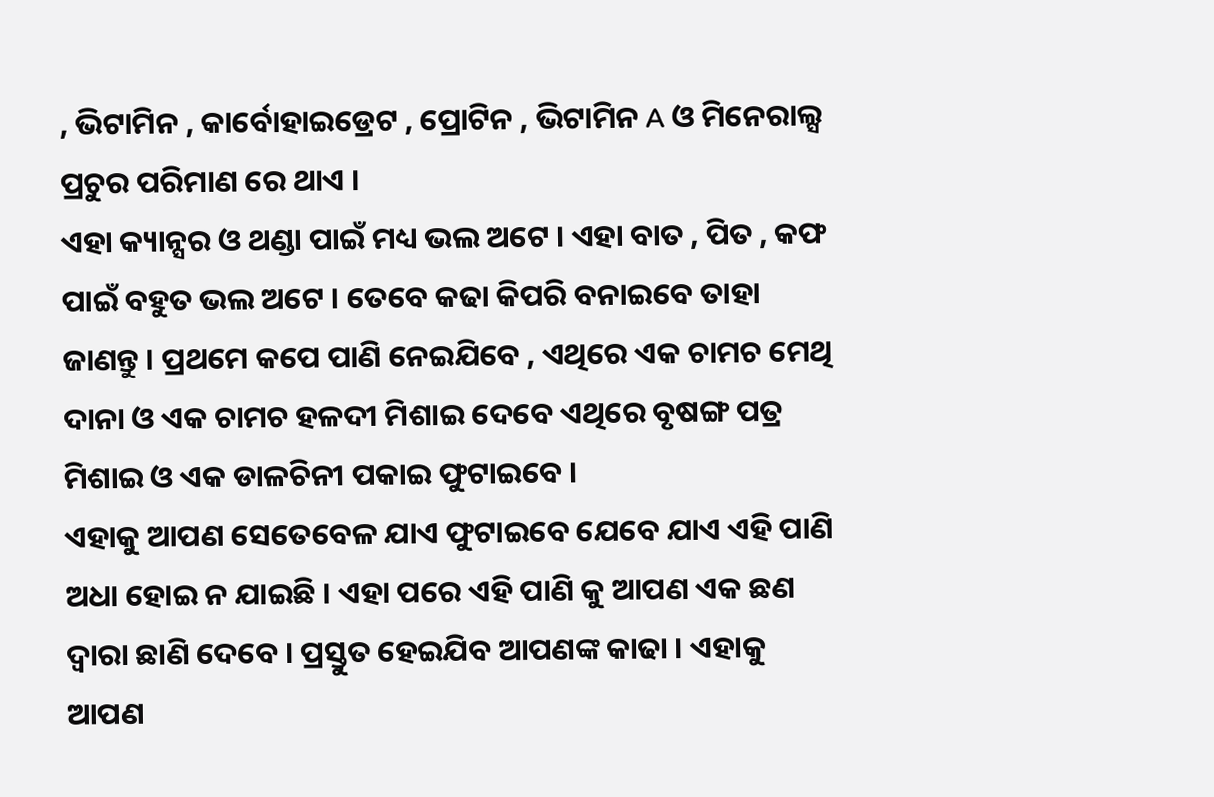, ଭିଟାମିନ , କାର୍ବୋହାଇଡ୍ରେଟ , ପ୍ରୋଟିନ , ଭିଟାମିନ A ଓ ମିନେରାଲ୍ସ ପ୍ରଚୁର ପରିମାଣ ରେ ଥାଏ ।
ଏହା କ୍ୟାନ୍ସର ଓ ଥଣ୍ଡା ପାଇଁ ମଧ୍ୟ ଭଲ ଅଟେ । ଏହା ବାତ , ପିତ , କଫ ପାଇଁ ବହୁତ ଭଲ ଅଟେ । ତେବେ କଢା କିପରି ବନାଇବେ ତାହା ଜାଣନ୍ତୁ । ପ୍ରଥମେ କପେ ପାଣି ନେଇଯିବେ , ଏଥିରେ ଏକ ଚାମଚ ମେଥି ଦାନା ଓ ଏକ ଚାମଚ ହଳଦୀ ମିଶାଇ ଦେବେ ଏଥିରେ ବୃଷଙ୍ଗ ପତ୍ର ମିଶାଇ ଓ ଏକ ଡାଳଚିନୀ ପକାଇ ଫୁଟାଇବେ ।
ଏହାକୁ ଆପଣ ସେତେବେଳ ଯାଏ ଫୁଟାଇବେ ଯେବେ ଯାଏ ଏହି ପାଣି ଅଧା ହୋଇ ନ ଯାଇଛି । ଏହା ପରେ ଏହି ପାଣି କୁ ଆପଣ ଏକ ଛଣ ଦ୍ଵାରା ଛାଣି ଦେବେ । ପ୍ରସ୍ତୁତ ହେଇଯିବ ଆପଣଙ୍କ କାଢା । ଏହାକୁ ଆପଣ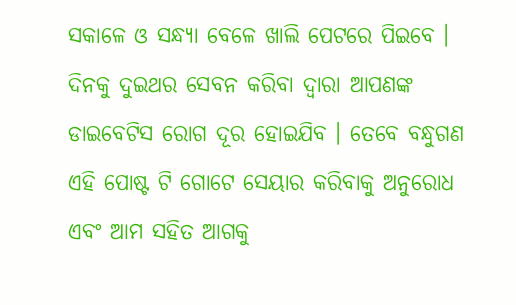ସକାଳେ ଓ ସନ୍ଧ୍ୟା ବେଳେ ଖାଲି ପେଟରେ ପିଇବେ । ଦିନକୁ ଦୁଇଥର ସେବନ କରିବା ଦ୍ଵାରା ଆପଣଙ୍କ ଡାଇବେଟିସ ରୋଗ ଦୂର ହୋଇଯିବ । ତେବେ ବନ୍ଧୁଗଣ ଏହି ପୋଷ୍ଟ ଟି ଗୋଟେ ସେୟାର କରିବାକୁ ଅନୁରୋଧ ଏବଂ ଆମ ସହିତ ଆଗକୁ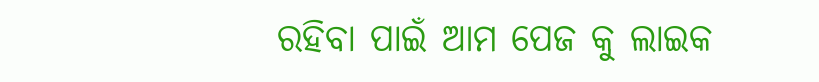ରହିବା ପାଇଁ ଆମ ପେଜ କୁ ଲାଇକ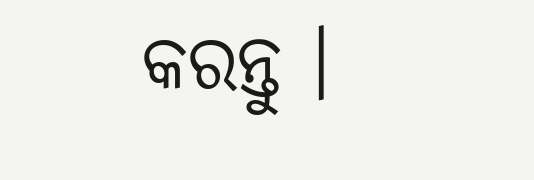କରନ୍ତୁ ।